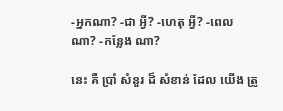-អ្នកណា? -ជា អ្វី? -ហេតុ អ្វី? -ពេល ណា? -កន្លែង ណា?

នេះ គឺ ប្រាំ សំនួរ ដ៏ សំខាន់ ដែល យើង ត្រូ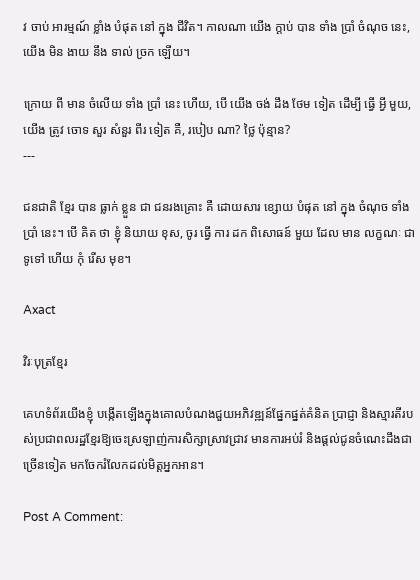វ ចាប់ អារម្មណ៍ ខ្លាំង បំផុត នៅ ក្នុង ជីវិត។ កាលណា យើង ក្ដាប់ បាន ទាំង ប្រាំ ចំណុច នេះ, យើង មិន ងាយ នឹង ទាល់ ច្រក ឡើយ។

ក្រោយ ពី មាន ចំលើយ ទាំង ប្រាំ នេះ ហើយ, បើ យើង ចង់ ដឹង ថែម ទៀត ដើម្បី ធ្វើ អ្វី មួយ, យើង ត្រូវ ចោទ សួរ សំនួរ ពីរ ទៀត គឺ, របៀប ណា? ថ្លៃ ប៉ុន្មាន?
---

ជនជាតិ ខ្មែរ បាន ធ្លាក់ ខ្លួន ជា ជនរងគ្រោះ គឺ ដោយសារ ខ្សោយ បំផុត នៅ ក្នុង ចំណុច ទាំង ប្រាំ នេះ។ បើ គិត ថា ខ្ញុំ និយាយ ខុស, ចូរ ធ្វើ ការ ដក ពិសោធន៍ មួយ ដែល មាន លក្ខណៈ ជា ទូទៅ ហើយ កុំ រើស មុខ។

Axact

វិរៈបុត្រខ្មែរ

គេហទំព័រយើងខ្ញុំ បង្កើតឡើងក្នុងគោលបំណងជួយអភិវឌ្ឍន៍ផ្នែកផ្នត់គំនិត ប្រាជ្ញា និងស្មារតីរបស់ប្រជាពលរដ្ឋខ្មែរឱ្យចេះស្រឡាញ់ការសិក្សាស្រាវជ្រាវ មានការអប់រំ និងផ្តល់ជូនចំណេះដឹងជាច្រើនទៀត មកចែករំលែកដល់មិត្តអ្នកអាន។

Post A Comment: